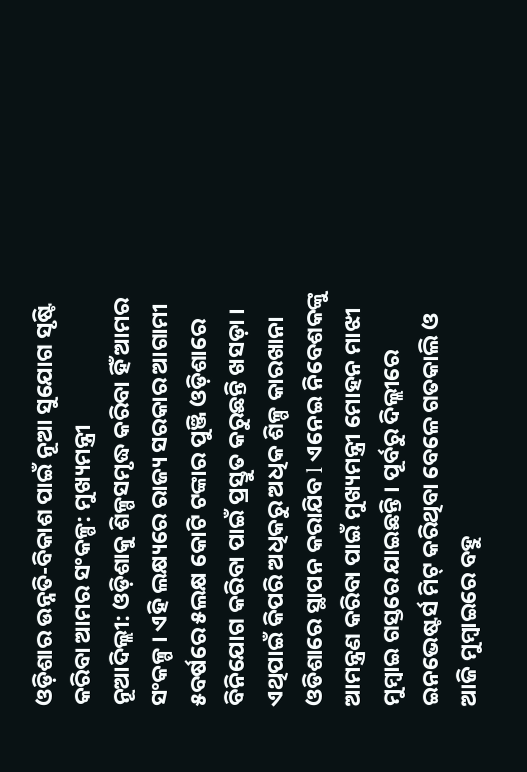ଓଡ଼ିଶାର ଉନ୍ନତି-ବିକାଶ ପାଇଁ ନୂଆ ସୁଯୋଗ ସୃଷ୍ଟି କରିବା ଆମର ସଂକଳ୍ପ: ମୁଖ୍ୟମନ୍ତ୍ରୀ
ନୂଆଦିଲ୍ଲୀ: ଓଡ଼ିଶାକୁ ଶିଳ୍ପସମୃଦ୍ଧ କରିବା ହିଁ ଆମର ସଂକଳ୍ପ । ଏହି ଲକ୍ଷ୍ୟରେ ରାଜ୍ୟ ସରକାର ଆଗାମୀ ୫ବର୍ଷରେ ୫ଲକ୍ଷ କୋଟି ଟଙ୍କାର ପୁଞ୍ଜି ଓଡ଼ିଶାରେ ବିନିଯୋଗ କରିବା ପାଇଁ ପ୍ରସ୍ତୁତ କରୁଛନ୍ତି ଖସଡ଼ା । ଏଥିପାଇଁ କିପରି ଅଧିକରୁ ଅଧିକ ଶିଳ୍ପ କାରଖାନା ଓଡିଶାରେ ସ୍ଥାପନ କରାଯିବ l ଏନେଇ ନିବେଶକଙ୍କୁ ଆମନ୍ତ୍ରଣ କରିବା ପାଇଁ ମୁଖ୍ୟମନ୍ତ୍ରୀ ମୋହନ ମାଝୀ ମୁମ୍ବାଇ ଗସ୍ତରେ ଯାଇଛନ୍ତି । ପୂର୍ବରୁ ଦିଲ୍ଲୀରେ ଇନଭେଷ୍ଟର୍ସ ମିଟ୍ କରିଥିବା ବେଳେ ଗତକାଲି ଓ ଆଜି ମୁମ୍ବାଇରେ ବହୁ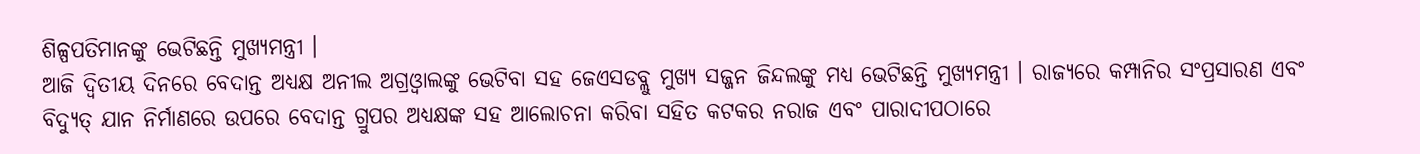ଶିଳ୍ପପତିମାନଙ୍କୁ ଭେଟିଛନ୍ତି ମୁଖ୍ୟମନ୍ତ୍ରୀ ।
ଆଜି ଦ୍ବିତୀୟ ଦିନରେ ବେଦାନ୍ତ ଅଧ୍ୟକ୍ଷ ଅନୀଲ ଅଗ୍ରଓ୍ବାଲଙ୍କୁ ଭେଟିବା ସହ ଜେଏସଡବ୍ଲୁ ମୁଖ୍ୟ ସଜ୍ଜନ ଜିନ୍ଦଲଙ୍କୁ ମଧ୍ୟ ଭେଟିଛନ୍ତି ମୁଖ୍ୟମନ୍ତ୍ରୀ । ରାଜ୍ୟରେ କମ୍ପାନିର ସଂପ୍ରସାରଣ ଏବଂ ବିଦ୍ୟୁତ୍ ଯାନ ନିର୍ମାଣରେ ଉପରେ ବେଦାନ୍ତ ଗ୍ରୁପର ଅଧ୍ୟକ୍ଷଙ୍କ ସହ ଆଲୋଚନା କରିବା ସହିତ କଟକର ନରାଜ ଏବଂ ପାରାଦୀପଠାରେ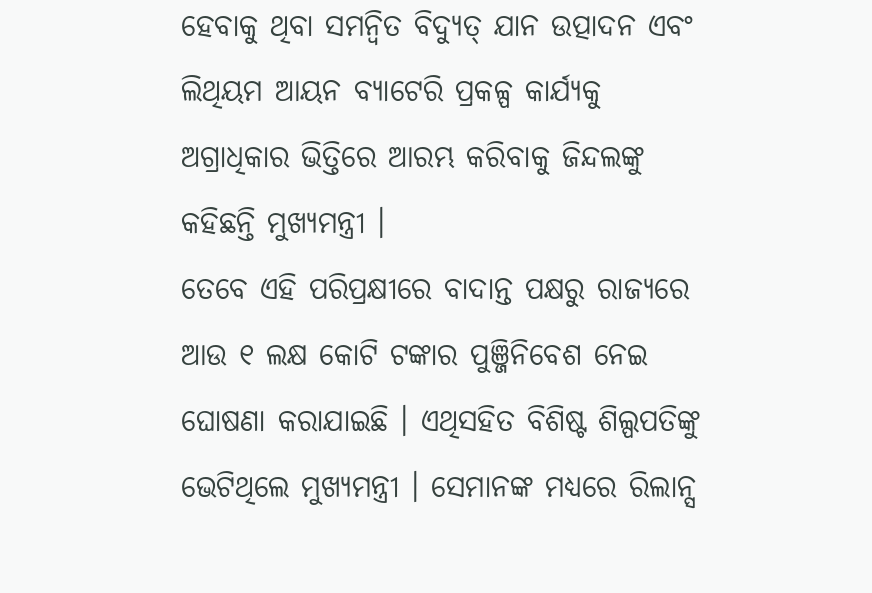ହେବାକୁ ଥିବା ସମନ୍ବିତ ବିଦ୍ୟୁତ୍ ଯାନ ଉତ୍ପାଦନ ଏବଂ ଲିଥିୟମ ଆୟନ ବ୍ୟାଟେରି ପ୍ରକଳ୍ପ କାର୍ଯ୍ୟକୁ ଅଗ୍ରାଧିକାର ଭିତ୍ତିରେ ଆରମ୍ଭ କରିବାକୁ ଜିନ୍ଦଲଙ୍କୁ କହିଛନ୍ତି ମୁଖ୍ୟମନ୍ତ୍ରୀ ।
ତେବେ ଏହି ପରିପ୍ରକ୍ଷୀରେ ବାଦାନ୍ତ ପକ୍ଷରୁ ରାଜ୍ୟରେ ଆଉ ୧ ଲକ୍ଷ କୋଟି ଟଙ୍କାର ପୁଞ୍ଜିନିବେଶ ନେଇ ଘୋଷଣା କରାଯାଇଛି । ଏଥିସହିତ ବିଶିଷ୍ଟ ଶିଲ୍ପପତିଙ୍କୁ ଭେଟିଥିଲେ ମୁଖ୍ୟମନ୍ତ୍ରୀ । ସେମାନଙ୍କ ମଧ୍ୟରେ ରିଲାନ୍ସ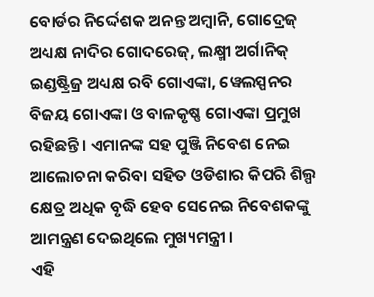ବୋର୍ଡର ନିର୍ଦ୍ଦେଶକ ଅନନ୍ତ ଅମ୍ବାନି, ଗୋଦ୍ରେଜ୍ ଅଧ୍ୟକ୍ଷ ନାଦିର ଗୋଦରେଜ୍, ଲକ୍ଷ୍ମୀ ଅର୍ଗାନିକ୍ ଇଣ୍ଡଷ୍ଟ୍ରିଜ୍ର ଅଧ୍ୟକ୍ଷ ରବି ଗୋଏଙ୍କା, ୱେଲସ୍ପନର ବିଜୟ ଗୋଏଙ୍କା ଓ ବାଳକୃଷ୍ଣ ଗୋଏଙ୍କା ପ୍ରମୁଖ ରହିଛନ୍ତି । ଏମାନଙ୍କ ସହ ପୁଞ୍ଜି ନିବେଶ ନେଇ ଆଲୋଚନା କରିବା ସହିତ ଓଡିଶାର କିପରି ଶିଲ୍ପ କ୍ଷେତ୍ର ଅଧିକ ବୃଦ୍ଧି ହେବ ସେନେଇ ନିବେଶକଙ୍କୁ ଆମନ୍ତ୍ରଣ ଦେଇଥିଲେ ମୁଖ୍ୟମନ୍ତ୍ରୀ ।
ଏହି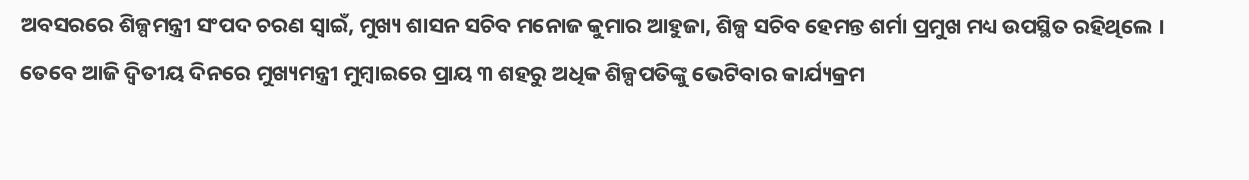ଅବସରରେ ଶିଳ୍ପମନ୍ତ୍ରୀ ସଂପଦ ଚରଣ ସ୍ବାଇଁ, ମୁଖ୍ୟ ଶାସନ ସଚିବ ମନୋଜ କୁମାର ଆହୁଜା, ଶିଳ୍ପ ସଚିବ ହେମନ୍ତ ଶର୍ମା ପ୍ରମୁଖ ମଧ୍ୟ ଉପସ୍ଥିତ ରହିଥିଲେ । ତେବେ ଆଜି ଦ୍ବିତୀୟ ଦିନରେ ମୁଖ୍ୟମନ୍ତ୍ରୀ ମୁମ୍ବାଇରେ ପ୍ରାୟ ୩ ଶହରୁ ଅଧିକ ଶିଳ୍ପପତିଙ୍କୁ ଭେଟିବାର କାର୍ଯ୍ୟକ୍ରମ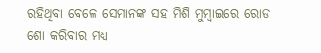ରହିଥିବା ବେଳେ ସେମାନଙ୍କ ସହ ମିଶି ମୁମ୍ବାଇରେ ରୋଡ ଶୋ କରିବାର ମଧ୍ୟ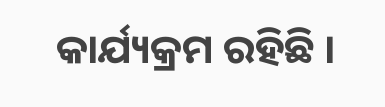କାର୍ଯ୍ୟକ୍ରମ ରହିଛି ।